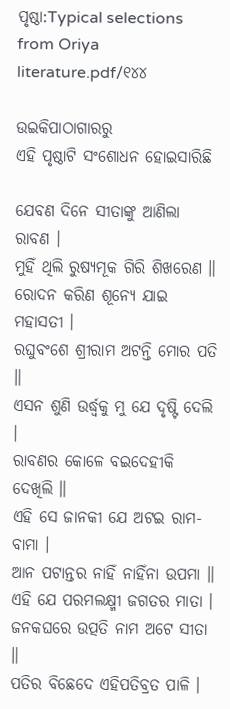ପୃଷ୍ଠା:Typical selections from Oriya literature.pdf/୧୪୪

ଉଇକିପାଠାଗାର‌ରୁ
ଏହି ପୃଷ୍ଠାଟି ସଂଶୋଧନ ହୋଇସାରିଛି

ଯେବଣ ଦିନେ ସୀତାଙ୍କୁ ଆଣିଲା ରାବଣ ।
ମୁହିଁ ଥିଲି ରୁଷ୍ୟମୂକ ଗିରି ଶିଖରେଣ ॥
ରୋଦନ କରିଣ ଶୂନ୍ୟେ ଯାଇ ମହାସତୀ ।
ରଘୁବଂଶେ ଶ୍ରୀରାମ ଅଟନ୍ତି ମୋର ପତି ॥
ଏସନ ଶୁଣି ଉର୍ଦ୍ଧ୍ବକୁ ମୁ ଯେ ଦୃଷ୍ଟି ଦେଲି ।
ରାବଣର କୋଳେ ବଇଦେହୀକି ଦେଖିଲି ॥
ଏହି ସେ ଜାନକୀ ଯେ ଅଟଇ ରାମ-ବାମା ।
ଆନ ପଟାନ୍ତର ନାହିଁ ନାହିଁନା ଉପମା ॥
ଏହି ଯେ ପରମଲକ୍ଷ୍ମୀ ଜଗତର ମାତା ।
ଜନକଘରେ ଉତ୍ପତି ନାମ ଅଟେ ସୀତା ॥
ପତିର ବିଛେଦେ ଏହିପତିବ୍ରତ ପାଳି ।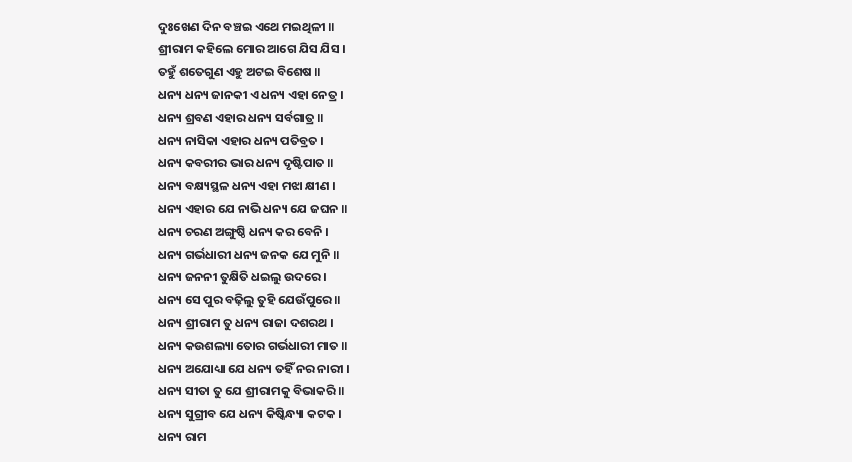ଦୁଃଖେଣ ଦିନ ବଞ୍ଚଇ ଏଥେ ମଇଥିଳୀ ॥
ଶ୍ରୀରାମ କହିଲେ ମୋର ଆଗେ ଯିସ ଯିସ ।
ତହୁଁ ଶତେଗୁଣ ଏହୁ ଅଟଇ ବିଶେଷ ॥
ଧନ୍ୟ ଧନ୍ୟ ଜାନକୀ ଏ ଧନ୍ୟ ଏହା ନେତ୍ର ।
ଧନ୍ୟ ଶ୍ରବଣ ଏହାର ଧନ୍ୟ ସର୍ବଗାତ୍ର ॥
ଧନ୍ୟ ନାସିକା ଏହାର ଧନ୍ୟ ପତିବ୍ରତ ।
ଧନ୍ୟ କବରୀର ଭାର ଧନ୍ୟ ଦୃଷ୍ଟିପାତ ॥
ଧନ୍ୟ ବକ୍ଷ୍ୟସ୍ଥଳ ଧନ୍ୟ ଏହା ମଝା କ୍ଷୀଣ ।
ଧନ୍ୟ ଏହାର ଯେ ନାଭି ଧନ୍ୟ ଯେ ଜଘନ ॥
ଧନ୍ୟ ଚରଣ ଅଙ୍ଗୁଷ୍ଠି ଧନ୍ୟ କର ବେନି ।
ଧନ୍ୟ ଗର୍ଭଧାରୀ ଧନ୍ୟ ଜନକ ଯେ ମୁନି ॥
ଧନ୍ୟ ଜନନୀ ତୁକ୍ଷିତି ଧଇଲୁ ଉଦରେ ।
ଧନ୍ୟ ସେ ପୁର ବଢ଼ିଲୁ ତୁହି ଯେଉଁପୁରେ ॥
ଧନ୍ୟ ଶ୍ରୀରାମ ତୁ ଧନ୍ୟ ରାଜା ଦଶରଥ ।
ଧନ୍ୟ କଉଶଲ୍ୟା ତୋର ଗର୍ଭଧାରୀ ମାତ ॥
ଧନ୍ୟ ଅଯୋଧ୍ୟା ଯେ ଧନ୍ୟ ତହିଁ ନର ନାରୀ ।
ଧନ୍ୟ ସୀତା ତୁ ଯେ ଶ୍ରୀରାମକୁ ବିଭାକରି ॥
ଧନ୍ୟ ସୁଗ୍ରୀବ ଯେ ଧନ୍ୟ କିଷ୍କିନ୍ଧ୍ୟା କଟକ ।
ଧନ୍ୟ ରାମ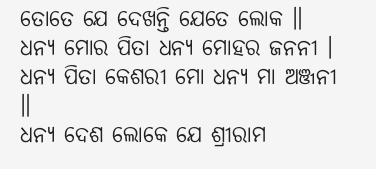ତୋତେ ଯେ ଦେଖନ୍ତି ଯେତେ ଲୋକ ॥
ଧନ୍ୟ ମୋର ପିତା ଧନ୍ୟ ମୋହର ଜନନୀ ।
ଧନ୍ୟ ପିତା କେଶରୀ ମୋ ଧନ୍ୟ ମା ଅଞ୍ଜନୀ ॥
ଧନ୍ୟ ଦେଶ ଲୋକେ ଯେ ଶ୍ରୀରାମ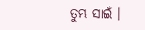ତୁମ୍ଭ ସାଇଁ ।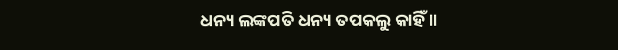ଧନ୍ୟ ଲଙ୍କପତି ଧନ୍ୟ ତପକଲୁ କାହିଁ ॥